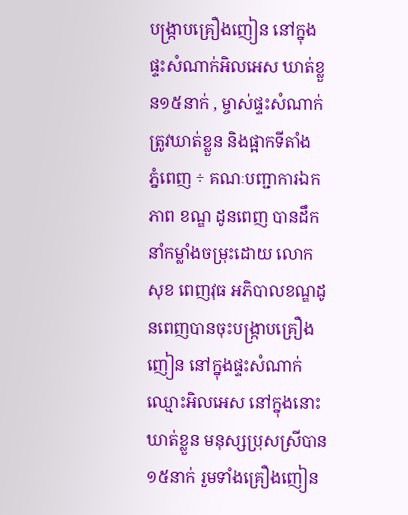បង្ក្រាបគ្រឿងញៀន នៅក្នុងផ្ទះសំណាក់អិលអេស ឃាត់ខ្លួន១៥នាក់ , ម្ចាស់ផ្ទះសំណាក់ ត្រូវឃាត់ខ្លួន និងផ្អាកទីតាំង
ភ្នំពេញ ÷ គណៈបញ្ជាការឯកភាព ខណ្ឌ ដូនពេញ បានដឹកនាំកម្លាំងចម្រុះដោយ លោក សុខ ពេញវុធ អភិបាលខណ្ឌដូនពេញបានចុះបង្រ្កាបគ្រឿងញៀន នៅក្នុងផ្ទះសំណាក់ឈ្មោះអិលអេស នៅក្នុងនោះឃាត់ខ្លួន មនុស្សប្រុសស្រីបាន១៥នាក់ រួមទាំងគ្រឿងញៀន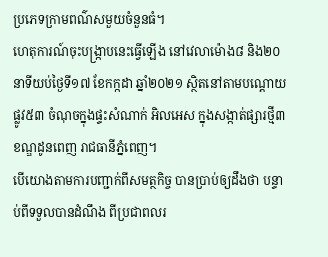ប្រភេទក្រាមពណ៌សមួយចំនួនធំ។
ហេតុការណ៍ចុះបង្រ្កាបនេះធ្វើឡើង នៅវេលាម៉ោង៨ និង២០នាទីយប់ថ្ងៃទី១៧ ខែកក្កដា ឆ្នាំ២០២១ ស្ថិតនៅតាមបណ្តោយផ្លូវ៥៣ ចំណុចក្នុងផ្ទះសំណាក់ អិលអេស ក្នុងសង្កាត់ផ្សារថ្មី៣ ខណ្ឌដូនពេញ រាជធានីភ្នំពេញ។
បេីយោងតាមការបញ្ជាក់ពីសមត្ថកិច្ច បានប្រាប់ឲ្យដឹងថា បន្ទាប់ពីទទួលបានដំណឹង ពីប្រជាពលរ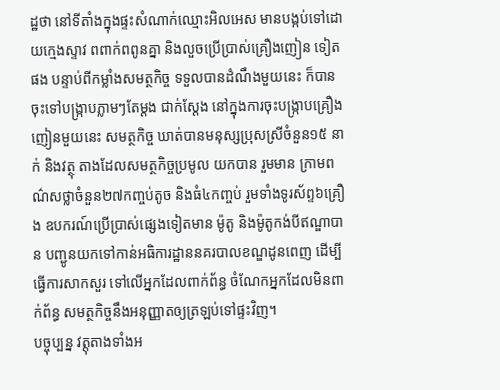ដ្ឋថា នៅទីតាំងក្នុងផ្ទះសំណាក់ឈ្មោះអិលអេស មានបង្កប់ទៅដោយក្មេងស្ទាវ ពពាក់ពពូនគ្នា និងលួចប្រេីប្រាស់គ្រឿងញៀន ទៀតផង បន្ទាប់ពីកម្លាំងសមត្ថកិច្ច ទទួលបានដំណឹងមួយនេះ ក៏បានចុះទៅបង្រ្កាបភ្លាមៗតែម្តង ជាក់ស្តែង នៅក្នុងការចុះបង្រ្កាបគ្រឿងញៀនមួយនេះ សមត្ថកិច្ច ឃាត់បានមនុស្សប្រុសស្រីចំនួន១៥ នាក់ និងវត្ថុ តាងដែលសមត្ថកិច្ចប្រមូល យកបាន រួមមាន ក្រាមពណ៌សថ្លាចំនួន២៧កញ្ចប់តូច និងធំ៤កញ្ចប់ រួមទាំងទូរស័ព្ទ៦គ្រឿង ឧបករណ៍ប្រើប្រាស់ផ្សេងទៀតមាន ម៉ូតូ និងម៉ូតូកង់បីឥណ្ឌាបាន បញ្ជូនយកទៅកាន់អធិការដ្ឋាននគរបាលខណ្ឌដូនពេញ ដេីម្បីធ្វើការសាកសួរ ទៅលើអ្នកដែលពាក់ព័ន្ធ ចំណែកអ្នកដែលមិនពាក់ព័ន្ធ សមត្ថកិច្ចនឹងអនុញ្ញាតឲ្យត្រឡប់ទៅផ្ទះវិញ។
បច្ចុប្បន្ន វត្តុតាងទាំងអ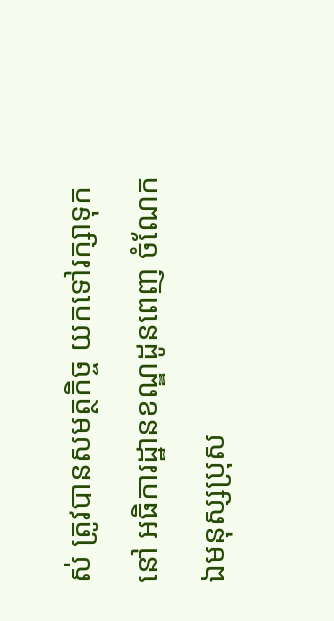ស់ ត្រូវបានសមត្ថកិច្ច យកទៅរក្សាទុកនៅ អធិការដ្ឋានខណ្ឌដូនពេញ ចំណែកឯមនុស្សប្រុស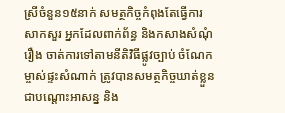ស្រីចំនួន១៥នាក់ សមត្ថកិច្ចកំពុងតែធ្វើការសាកសួរ អ្នកដែលពាក់ព័ន្ធ និងកសាងសំណុំរឿង ចាត់ការទៅតាមនីតិវិធីផ្លូវច្បាប់ ចំណែកម្ចាស់ផ្ទះសំណាក់ ត្រូវបានសមត្ថកិច្ចឃាត់ខ្លួន ជាបណ្តោះអាសន្ន និង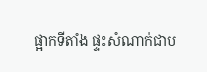ផ្អាកទីតាំង ផ្ទះសំណាក់ជាប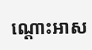ណ្តោះអាស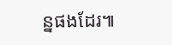ន្នផងដែរ៕